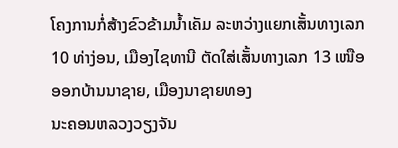ໂຄງການກໍ່ສ້າງຂົວຂ້າມນ້ຳເຄັມ ລະຫວ່າງແຍກເສັ້ນທາງເລກ
10 ທ່າງ່ອນ, ເມືອງໄຊທານີ ຕັດໃສ່ເສັ້ນທາງເລກ 13 ເໜືອ ອອກບ້ານນາຊາຍ, ເມືອງນາຊາຍທອງ
ນະຄອນຫລວງວຽງຈັນ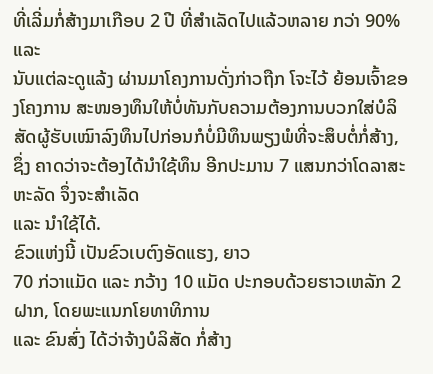ທີ່ເລີ່ມກໍ່ສ້າງມາເກືອບ 2 ປີ ທີ່ສຳເລັດໄປແລ້ວຫລາຍ ກວ່າ 90% ແລະ
ນັບແຕ່ລະດູແລ້ງ ຜ່ານມາໂຄງການດັ່ງກ່າວຖືກ ໂຈະໄວ້ ຍ້ອນເຈົ້າຂອງໂຄງການ ສະໜອງທຶນໃຫ້ບໍ່ທັນກັບຄວາມຕ້ອງການບວກໃສ່ບໍລິສັດຜູ້ຮັບເໝົາລົງທຶນໄປກ່ອນກໍບໍ່ມີທຶນພຽງພໍທີ່ຈະສຶບຕໍ່ກໍ່ສ້າງ,
ຊຶ່ງ ຄາດວ່າຈະຕ້ອງໄດ້ນຳໃຊ້ທຶນ ອີກປະມານ 7 ແສນກວ່າໂດລາສະຫະລັດ ຈຶ່ງຈະສຳເລັດ
ແລະ ນຳໃຊ້ໄດ້.
ຂົວແຫ່ງນີ້ ເປັນຂົວເບຕົງອັດແຮງ, ຍາວ
70 ກ່ວາແມັດ ແລະ ກວ້າງ 10 ແມັດ ປະກອບດ້ວຍຮາວເຫລັກ 2 ຝາກ, ໂດຍພະແນກໂຍທາທິການ
ແລະ ຂົນສົ່ງ ໄດ້ວ່າຈ້າງບໍລິສັດ ກໍ່ສ້າງ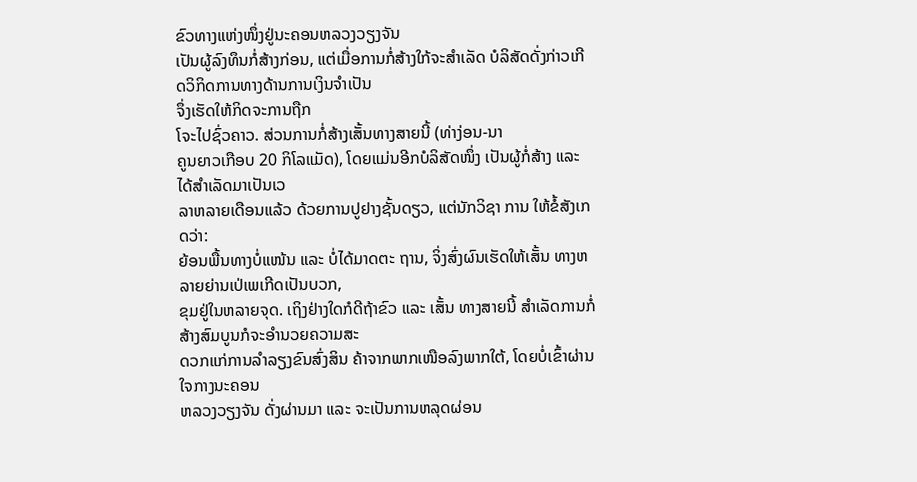ຂົວທາງແຫ່ງໜຶ່ງຢູ່ນະຄອນຫລວງວຽງຈັນ
ເປັນຜູ້ລົງທຶນກໍ່ສ້າງກ່ອນ, ແຕ່ເມື່ອການກໍ່ສ້າງໃກ້ຈະສຳເລັດ ບໍລິສັດດັ່ງກ່າວເກີດວິກິດການທາງດ້ານການເງິນຈຳເປັນ
ຈຶ່ງເຮັດໃຫ້ກິດຈະການຖືກ
ໂຈະໄປຊົ່ວຄາວ. ສ່ວນການກໍ່ສ້າງເສັ້ນທາງສາຍນີ້ (ທ່າງ່ອນ-ນາ
ຄູນຍາວເກືອບ 20 ກິໂລແມັດ), ໂດຍແມ່ນອີກບໍລິສັດໜຶ່ງ ເປັນຜູ້ກໍ່ສ້າງ ແລະ ໄດ້ສຳເລັດມາເປັນເວ
ລາຫລາຍເດືອນແລ້ວ ດ້ວຍການປູຢາງຊັ້ນດຽວ, ແຕ່ນັກວິຊາ ການ ໃຫ້ຂໍ້ສັງເກດວ່າ:
ຍ້ອນພື້ນທາງບໍ່ແໜ້ນ ແລະ ບໍ່ໄດ້ມາດຕະ ຖານ, ຈິ່ງສົ່ງຜົນເຮັດໃຫ້ເສັ້ນ ທາງຫລາຍຍ່ານເປ່ເພເກີດເປັນບວກ,
ຂຸມຢູ່ໃນຫລາຍຈຸດ. ເຖິງຢ່າງໃດກໍດີຖ້າຂົວ ແລະ ເສັ້ນ ທາງສາຍນີ້ ສຳເລັດການກໍ່ສ້າງສົມບູນກໍຈະອຳນວຍຄວາມສະ
ດວກແກ່ການລຳລຽງຂົນສົ່ງສິນ ຄ້າຈາກພາກເໜືອລົງພາກໃຕ້, ໂດຍບໍ່ເຂົ້າຜ່ານໃຈກາງນະຄອນ
ຫລວງວຽງຈັນ ດັ່ງຜ່ານມາ ແລະ ຈະເປັນການຫລຸດຜ່ອນ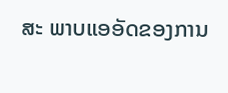ສະ ພາບແອອັດຂອງການ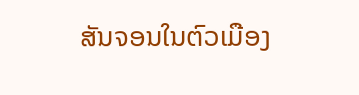ສັນຈອນໃນຕົວເມືອງ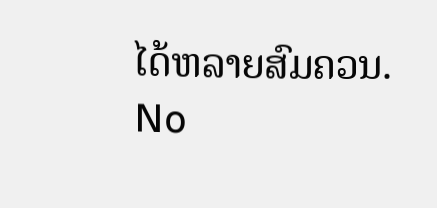ໄດ້ຫລາຍສົມຄວນ.
No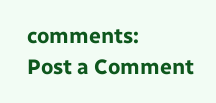comments:
Post a Comment